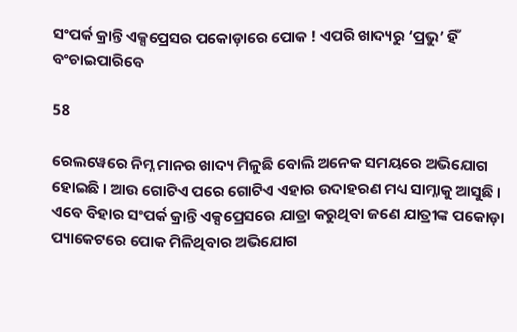ସଂପର୍କ କ୍ରାନ୍ତି ଏକ୍ସପ୍ରେସର ପକୋଡ଼ାରେ ପୋକ ! ଏପରି ଖାଦ୍ୟରୁ ‘ପ୍ରଭୁ’ ହିଁ ବଂଚାଇପାରିବେ

58

ରେଲୱେରେ ନିମ୍ନ ମାନର ଖାଦ୍ୟ ମିଳୁଛି ବୋଲି ଅନେକ ସମୟରେ ଅଭିଯୋଗ ହୋଇଛି । ଆଉ ଗୋଟିଏ ପରେ ଗୋଟିଏ ଏହାର ଉଦାହରଣ ମଧ୍ୟ ସାମ୍ନାକୁ ଆସୁଛି । ଏବେ ବିହାର ସଂପର୍କ କ୍ରାନ୍ତି ଏକ୍ସପ୍ରେସରେ ଯାତ୍ରା କରୁଥିବା ଜଣେ ଯାତ୍ରୀଙ୍କ ପକୋଡ଼ା ପ୍ୟାକେଟରେ ପୋକ ମିଳିଥିବାର ଅଭିଯୋଗ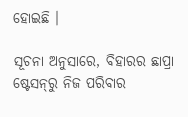ହୋଇଛି ।

ସୂଚନା ଅନୁସାରେ, ବିହାରର ଛାପ୍ରା ଷ୍ଟେସନ୍‌ରୁ ନିଜ ପରିବାର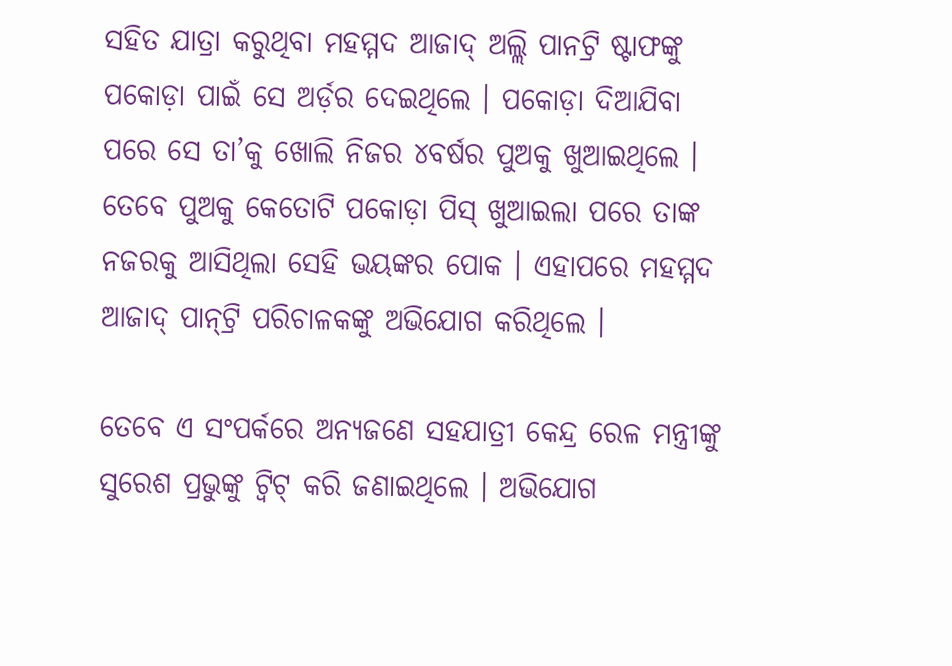ସହିତ ଯାତ୍ରା କରୁଥିବା ମହମ୍ମଦ ଆଜାଦ୍‌ ଅଲ୍ଲି ପାନଟ୍ରି ଷ୍ଟାଫଙ୍କୁ ପକୋଡ଼ା ପାଇଁ ସେ ଅର୍ଡ଼ର ଦେଇଥିଲେ । ପକୋଡ଼ା ଦିଆଯିବା ପରେ ସେ ତା’କୁ ଖୋଲି ନିଜର ୪ବର୍ଷର ପୁଅକୁ ଖୁଆଇଥିଲେ । ତେବେ ପୁଅକୁ କେତୋଟି ପକୋଡ଼ା ପିସ୍‌ ଖୁଆଇଲା ପରେ ତାଙ୍କ ନଜରକୁ ଆସିଥିଲା ସେହି ଭୟଙ୍କର ପୋକ । ଏହାପରେ ମହମ୍ମଦ ଆଜାଦ୍‌ ପାନ୍‌ଟ୍ରି ପରିଚାଳକଙ୍କୁ ଅଭିଯୋଗ କରିଥିଲେ ।

ତେବେ ଏ ସଂପର୍କରେ ଅନ୍ୟଜଣେ ସହଯାତ୍ରୀ କେନ୍ଦ୍ର ରେଳ ମନ୍ତ୍ରୀଙ୍କୁ ସୁରେଶ ପ୍ରଭୁଙ୍କୁ ଟ୍ଵିଟ୍‌ କରି ଜଣାଇଥିଲେ । ଅଭିଯୋଗ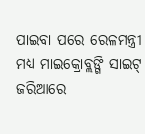ପାଇବା ପରେ ରେଳମନ୍ତ୍ରୀ ମଧ୍ୟ ମାଇକ୍ରୋବ୍ଲଙ୍ଗି ସାଇଟ୍‌ ଜରିଆରେ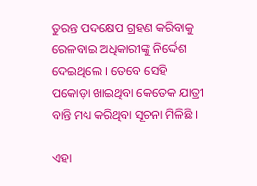ତୁରନ୍ତ ପଦକ୍ଷେପ ଗ୍ରହଣ କରିବାକୁ ରେଳବାଇ ଅଧିକାରୀଙ୍କୁ ନିର୍ଦ୍ଦେଶ ଦେଇଥିଲେ । ତେବେ ସେହି ପକୋଡ଼ା ଖାଇଥିବା କେତେକ ଯାତ୍ରୀ ବାନ୍ତି ମଧ୍ୟ କରିଥିବା ସୂଚନା ମିଳିଛି ।

ଏହା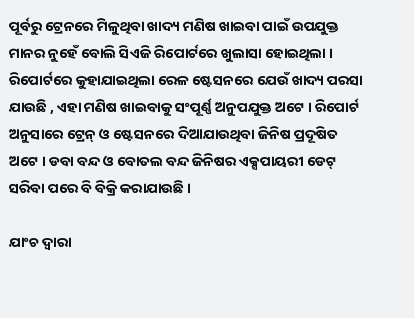ପୂର୍ବରୁ ଟ୍ରେନରେ ମିଳୁଥିବା ଖାଦ୍ୟ ମଣିଷ ଖାଇବା ପାଇଁ ଉପଯୁକ୍ତ ମାନର ନୁହେଁ ବୋଲି ସିଏଜି ରିପୋର୍ଟରେ ଖୁଲାସା ହୋଇଥିଲା । ରିପୋର୍ଟରେ କୁହାଯାଇଥିଲା ରେଳ ଷ୍ଟେସନରେ ଯେଉଁ ଖାଦ୍ୟ ପରସା ଯାଉଛି , ଏହା ମଣିଷ ଖାଇବାକୁ ସଂପୂର୍ଣ୍ଣ ଅନୁପଯୁକ୍ତ ଅଟେ । ରିପୋର୍ଟ ଅନୁସାରେ ଟ୍ରେନ୍ ଓ ଷ୍ଟେସନରେ ଦିଆଯାଉଥିବା ଜିନିଷ ପ୍ରଦୂଷିତ ଅଟେ । ଡବା ବନ୍ଦ ଓ ବୋତଲ ବନ୍ଦ ଜିନିଷର ଏକ୍ସପାୟରୀ ଡେଟ୍ ସରିବା ପରେ ବି ବିକ୍ରି କରାଯାଉଛି ।

ଯାଂଚ ଦ୍ୱାରା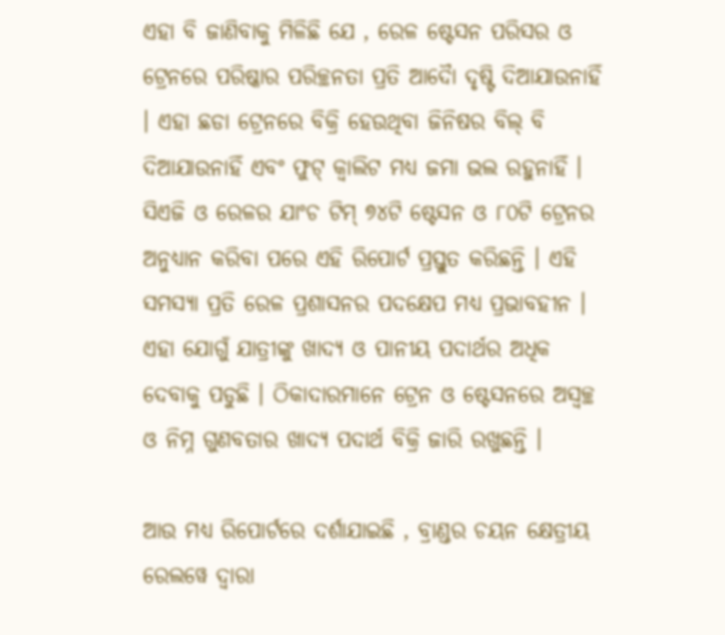ଏହା ବି ଜାଣିବାକୁ ମିଳିଛି ଯେ , ରେଳ ଷ୍ଟେସନ ପରିସର ଓ ଟ୍ରେନରେ ପରିଷ୍କାର ପରିଚ୍ଛନତା ପ୍ରତି ଆଦୈା ଦୃଷ୍ଟି ଦିଆଯାଉନାହିଁ । ଏହା ଛଡା ଟ୍ରେନରେ ବିକ୍ରି ହେଉଥିବା ଜିନିଷର ବିଲ୍ ବି ଦିଆଯାଉନାହିଁ ଏବଂ ଫୁଟ୍ କ୍ୱାଲିଟ ମଧ୍ୟ ଜମା ଭଲ ରହୁନାହିଁ । ସିଏଜି ଓ ରେଳର ଯାଂଚ ଟିମ୍ ୭୪ଟି ଷ୍ଟେସନ ଓ ୮୦ଟି ଟ୍ରେନର ଅନୁଧ୍ୟାନ କରିବା ପରେ ଏହି ରିପୋର୍ଟ ପ୍ରସ୍ତୁତ କରିଛନ୍ତି । ଏହି ସମସ୍ୟା ପ୍ରତି ରେଳ ପ୍ରଶାସନର ପଦକ୍ଷେପ ମଧ୍ୟ ପ୍ରଭାବହୀନ । ଏହା ଯୋଗୁଁ ଯାତ୍ରୀଙ୍କୁ ଖାଦ୍ୟ ଓ ପାନୀୟ ପଦାର୍ଥର ଅଧିକ ଦେବାକୁ ପଡୁଛି । ଠିକାଦାରମାନେ ଟ୍ରେନ ଓ ଷ୍ଟେସନରେ ଅସ୍ୱଚ୍ଛ ଓ ନିମ୍ନ ଗୁଣବତାର ଖାଦ୍ୟ ପଦାର୍ଥ ବିକ୍ରି ଜାରି ରଖୁଛନ୍ତି ।

ଆଉ ମଧ୍ୟ ରିପୋର୍ଟରେ ଦର୍ଶାଯାଇଛି , ବ୍ରାଣ୍ଡର ଚୟନ କ୍ଷେତ୍ରୀୟ ରେଲୱେ ଦ୍ୱାରା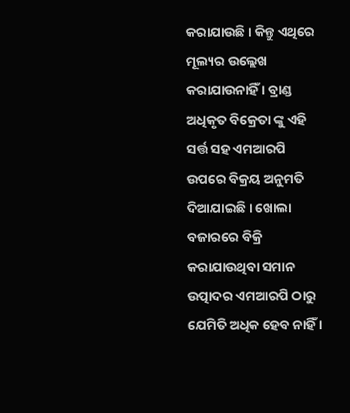କରାଯାଉଛି । କିନ୍ତୁ ଏଥିରେ ମୂଲ୍ୟର ଉଲ୍ଲେଖ କରାଯାଉନାହିଁ । ବ୍ରାଣ୍ଡ ଅଧିକୃତ ବିକ୍ରେତା ଙ୍କୁ ଏହି ସର୍ତ୍ତ ସହ ଏମଆରପି ଉପରେ ବିକ୍ରୟ ଅନୁମତି ଦିଆଯାଇଛି । ଖୋଲା ବଜାରରେ ବିକ୍ରି କରାଯାଉଥିବା ସମାନ ଉତ୍ପାଦର ଏମଆରପି ଠାରୁ ଯେମିତି ଅଧିକ ହେବ ନାହିଁ ।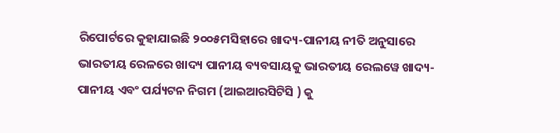ରିପୋର୍ଟରେ କୁହାଯାଇଛି ୨୦୦୫ମସିହାରେ ଖାଦ୍ୟ-ପାନୀୟ ନୀତି ଅନୁସାରେ ଭାରତୀୟ ରେଳରେ ଖାଦ୍ୟ ପାନୀୟ ବ୍ୟବସାୟକୁ ଭାରତୀୟ ରେଲୱେ ଖାଦ୍ୟ-ପାନୀୟ ଏବଂ ପର୍ଯ୍ୟଟନ ନିଗମ (ଆଇଆରସିଟିସି ) କୁ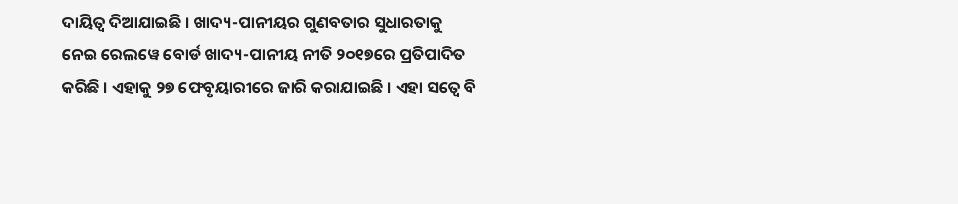ଦାୟିତ୍ୱ ଦିଆଯାଇଛି । ଖାଦ୍ୟ-ପାନୀୟର ଗୁଣବତାର ସୁଧାରତାକୁ ନେଇ ରେଲୱେ ବୋର୍ଡ ଖାଦ୍ୟ-ପାନୀୟ ନୀତି ୨୦୧୭ରେ ପ୍ରତିପାଦିତ କରିଛି । ଏହାକୁ ୨୭ ଫେବୃୟାରୀରେ ଜାରି କରାଯାଇଛି । ଏହା ସତ୍ୱେ ବି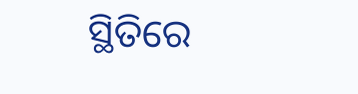ସ୍ଥିତିରେ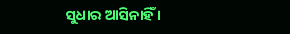ସୁଧାର ଆସିନାହିଁ ।